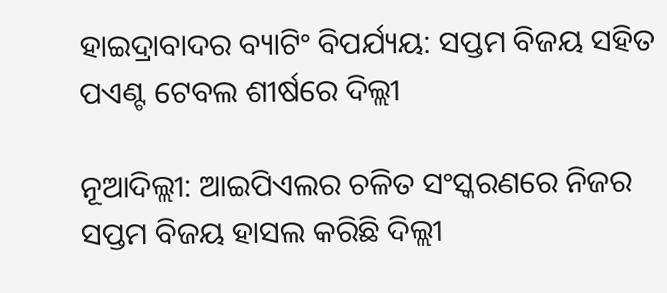ହାଇଦ୍ରାବାଦର ବ୍ୟାଟିଂ ବିପର୍ଯ୍ୟୟ: ସପ୍ତମ ବିଜୟ ସହିତ ପଏଣ୍ଟ ଟେବଲ ଶୀର୍ଷରେ ଦିଲ୍ଲୀ

ନୂଆଦିଲ୍ଲୀ: ଆଇପିଏଲର ଚଳିତ ସଂସ୍କରଣରେ ନିଜର ସପ୍ତମ ବିଜୟ ହାସଲ କରିଛି ଦିଲ୍ଲୀ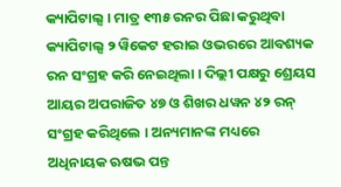କ୍ୟାପିଟାଲ୍ସ । ମାତ୍ର ୧୩୫ ରନର ପିଛା କରୁଥିବା କ୍ୟାପିଟାଲ୍ସ ୨ ୱିକେଟ ହରାଇ ଓଭରରେ ଆବଶ୍ୟକ ରନ ସଂଗ୍ରହ କରି ନେଇଥିଲା । ଦିଲ୍ଲୀ ପକ୍ଷରୁ ଶ୍ରେୟସ ଆୟର ଅପରାଜିତ ୪୭ ଓ ଶିଖର ଧୱନ ୪୨ ରନ୍ ସଂଗ୍ରହ କରିଥିଲେ । ଅନ୍ୟମାନଙ୍କ ମଧ୍ୟରେ ଅଧିନାୟକ ଋଷଭ ପନ୍ତ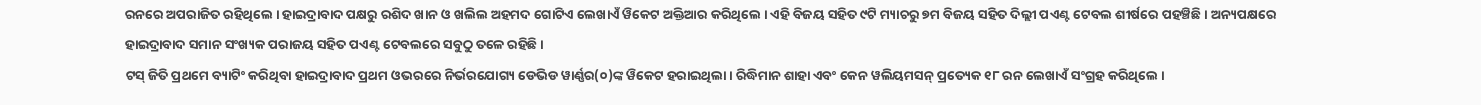ରନରେ ଅପରାଜିତ ରହିଥିଲେ । ହାଇଦ୍ରାବାଦ ପକ୍ଷରୁ ରଶିଦ ଖାନ ଓ ଖଲିଲ ଅହମଦ ଗୋଟିଏ ଲେଖାଏଁ ୱିକେଟ ଅକ୍ତିଆର କରିଥିଲେ । ଏହି ବିଜୟ ସହିତ ୯ଟି ମ୍ୟାଚରୁ ୭ମ ବିଜୟ ସହିତ ଦିଲ୍ଲୀ ପଏଣ୍ଟ ଟେବଲ ଶୀର୍ଷରେ ପହଞ୍ଚିଛି । ଅନ୍ୟପକ୍ଷରେ ହାଇଦ୍ରାବାଦ ସମାନ ସଂଖ୍ୟକ ପରାଜୟ ସହିତ ପଏଣ୍ଟ ଟେବଲରେ ସବୁଠୁ ତଳେ ରହିଛି ।
ଟସ୍ ଜିତି ପ୍ରଥମେ ବ୍ୟାଟିଂ କରିଥିବା ହାଇଦ୍ରାବାଦ ପ୍ରଥମ ଓଭରରେ ନିର୍ଭରଯୋଗ୍ୟ ଡେଭିଡ ୱାର୍ଣ୍ଣର(୦)ଙ୍କ ୱିକେଟ ହରାଇଥିଲା । ରିଦ୍ଧିମାନ ଶାହା ଏବଂ କେନ ୱଲିୟମସନ୍ ପ୍ରତ୍ୟେକ ୧୮ ରନ ଲେଖାଏଁ ସଂଗ୍ରହ କରିଥିଲେ ।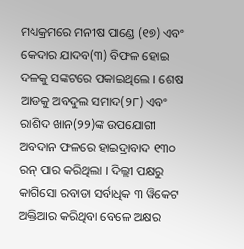ମଧ୍ୟକ୍ରମରେ ମନୀଷ ପାଣ୍ଡେ (୧୭) ଏବଂ କେଦାର ଯାଦବ(୩) ବିଫଳ ହୋଇ ଦଳକୁ ସଙ୍କଟରେ ପକାଇଥିଲେ । ଶେଷ ଆଡକୁ ଅବଦୁଲ ସମାଦ(୨୮) ଏବଂ ରାଶିଦ ଖାନ(୨୨)ଙ୍କ ଉପଯୋଗୀ ଅବଦାନ ଫଳରେ ହାଇଦ୍ରାବାଦ ୧୩୦ ରନ୍ ପାର କରିଥିଲା । ଦିଲ୍ଲୀ ପକ୍ଷରୁ କାଗିସୋ ରବାଡା ସର୍ବାଧିକ ୩ ୱିକେଟ ଅକ୍ତିଆର କରିଥିବା ବେଳେ ଅକ୍ଷର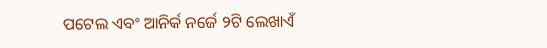ପଟେଲ ଏବଂ ଆନିର୍କ ନର୍ଜେ ୨ଟି ଲେଖାଏଁ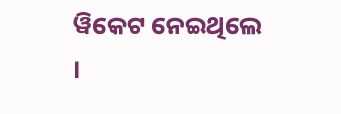ୱିକେଟ ନେଇଥିଲେ ।